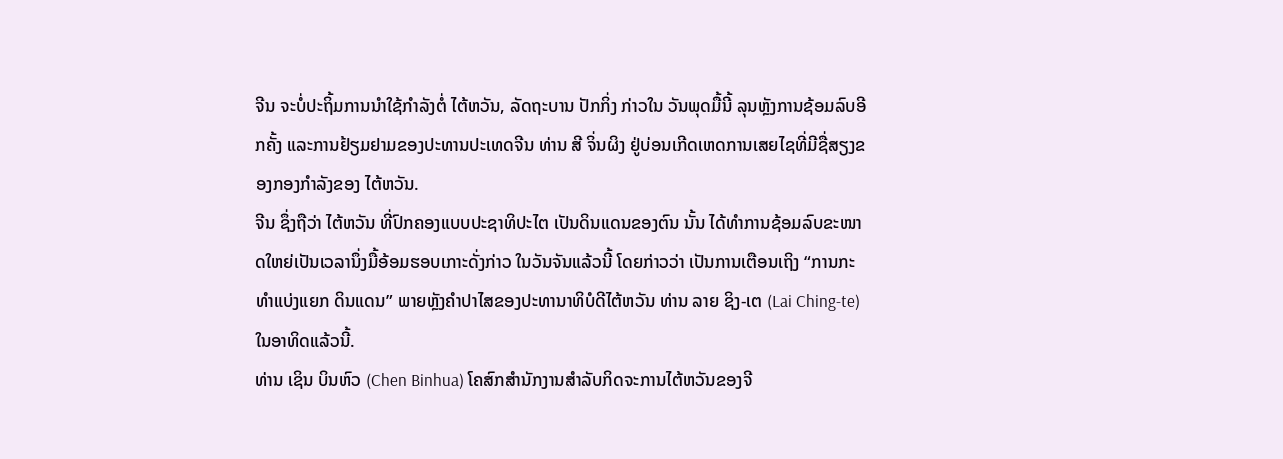ຈີນ ຈະບໍ່ປະຖິ້ມການນໍາໃຊ້ກຳລັງຕໍ່ ໄຕ້ຫວັນ, ລັດຖະບານ ປັກກິ່ງ ກ່າວໃນ ວັນພຸດມື້ນີ້ ລຸນຫຼັງການຊ້ອມລົບອີກຄັ້ງ ແລະການຢ້ຽມຢາມຂອງປະທານປະເທດຈີນ ທ່ານ ສີ ຈິ່ນຜິງ ຢູ່ບ່ອນເກີດເຫດການເສຍໄຊທີ່ມີຊື່ສຽງຂອງກອງກຳລັງຂອງ ໄຕ້ຫວັນ.
ຈີນ ຊຶ່ງຖືວ່າ ໄຕ້ຫວັນ ທີ່ປົກຄອງແບບປະຊາທິປະໄຕ ເປັນດິນແດນຂອງຕົນ ນັ້ນ ໄດ້ທຳການຊ້ອມລົບຂະໜາດໃຫຍ່ເປັນເວລານຶ່ງມື້ອ້ອມຮອບເກາະດັ່ງກ່າວ ໃນວັນຈັນແລ້ວນີ້ ໂດຍກ່າວວ່າ ເປັນການເຕືອນເຖິງ “ການກະທຳແບ່ງແຍກ ດິນແດນ” ພາຍຫຼັງຄຳປາໄສຂອງປະທານາທິບໍດີໄຕ້ຫວັນ ທ່ານ ລາຍ ຊິງ-ເຕ (Lai Ching-te) ໃນອາທິດແລ້ວນີ້.
ທ່ານ ເຊິນ ບິນຫົວ (Chen Binhua) ໂຄສົກສໍານັກງານສໍາລັບກິດຈະການໄຕ້ຫວັນຂອງຈີ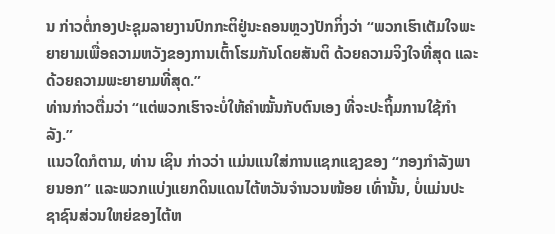ນ ກ່າວຕໍ່ກອງປະຊຸມລາຍງານປົກກະຕິຢູ່ນະຄອນຫຼວງປັກກິ່ງວ່າ “ພວກເຮົາເຕັມໃຈພະຍາຍາມເພື່ອຄວາມຫວັງຂອງການເຕົ້າໂຮມກັນໂດຍສັນຕິ ດ້ວຍຄວາມຈິງໃຈທີ່ສຸດ ແລະດ້ວຍຄວາມພະຍາຍາມທີ່ສຸດ.”
ທ່ານກ່າວຕື່ມວ່າ “ແຕ່ພວກເຮົາຈະບໍ່ໃຫ້ຄຳໝັ້ນກັບຕົນເອງ ທີ່ຈະປະຖິ້ມການໃຊ້ກຳລັງ.”
ແນວໃດກໍຕາມ, ທ່ານ ເຊິນ ກ່າວວ່າ ແມ່ນແນໃສ່ການແຊກແຊງຂອງ “ກອງກຳລັງພາຍນອກ” ແລະພວກແບ່ງແຍກດິນແດນໄຕ້ຫວັນຈຳນວນໜ້ອຍ ເທົ່ານັ້ນ, ບໍ່ແມ່ນປະຊາຊົນສ່ວນໃຫຍ່ຂອງໄຕ້ຫ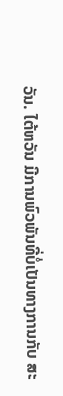ວັນ. ໄຕ້ຫວັນ ມີການພົວພັນທີ່ບໍ່ເປັນທາງການກັບ ສະ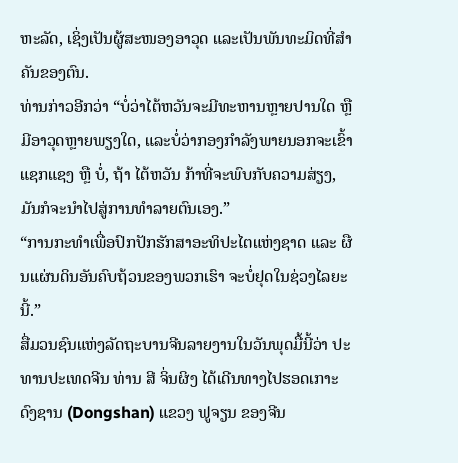ຫະລັດ, ເຊິ່ງເປັນຜູ້ສະໜອງອາວຸດ ແລະເປັນພັນທະມິດທີ່ສໍາຄັນຂອງຕົນ.
ທ່ານກ່າວອີກວ່າ “ບໍ່ວ່າໄຕ້ຫວັນຈະມີທະຫານຫຼາຍປານໃດ ຫຼື ມີອາວຸດຫຼາຍພຽງໃດ, ແລະບໍ່ວ່າກອງກຳລັງພາຍນອກຈະເຂົ້າແຊກແຊງ ຫຼື ບໍ່, ຖ້າ ໄຕ້ຫວັນ ກ້າທີ່ຈະພົບກັບຄວາມສ່ຽງ, ມັນກໍຈະນຳໄປສູ່ການທຳລາຍຕົນເອງ.”
“ການກະທຳເພື່ອປົກປັກຮັກສາອະທິປະໄຕແຫ່ງຊາດ ແລະ ຜືນແຜ່ນດິນອັນຄົບຖ້ວນຂອງພວກເຮົາ ຈະບໍ່ຢຸດໃນຊ່ວງໄລຍະນີ້.”
ສື່ມວນຊົນແຫ່ງລັດຖະບານຈີນລາຍງານໃນວັນພຸດມື້ນີ້ວ່າ ປະທານປະເທດຈີນ ທ່ານ ສີ ຈິ່ນຜິງ ໄດ້ເດີນທາງໄປຮອດເກາະ ດົງຊານ (Dongshan) ແຂວງ ຟູຈຽນ ຂອງຈີນ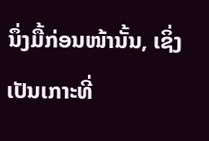ນຶ່ງມື້ກ່ອນໜ້ານັ້ນ, ເຊິ່ງເປັນເກາະທີ່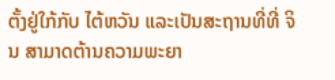ຕັ້ງຢູ່ໃກ້ກັບ ໄຕ້ຫວັນ ແລະເປັນສະຖານທີ່ທີ່ ຈິນ ສາມາດຕ້ານຄວາມພະຍາ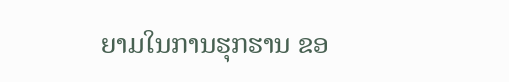ຍາມໃນການຮຸກຮານ ຂອ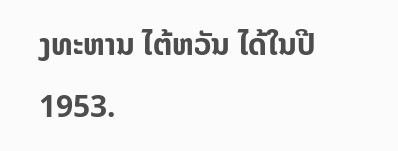ງທະຫານ ໄຕ້ຫວັນ ໄດ້ໃນປີ 1953.